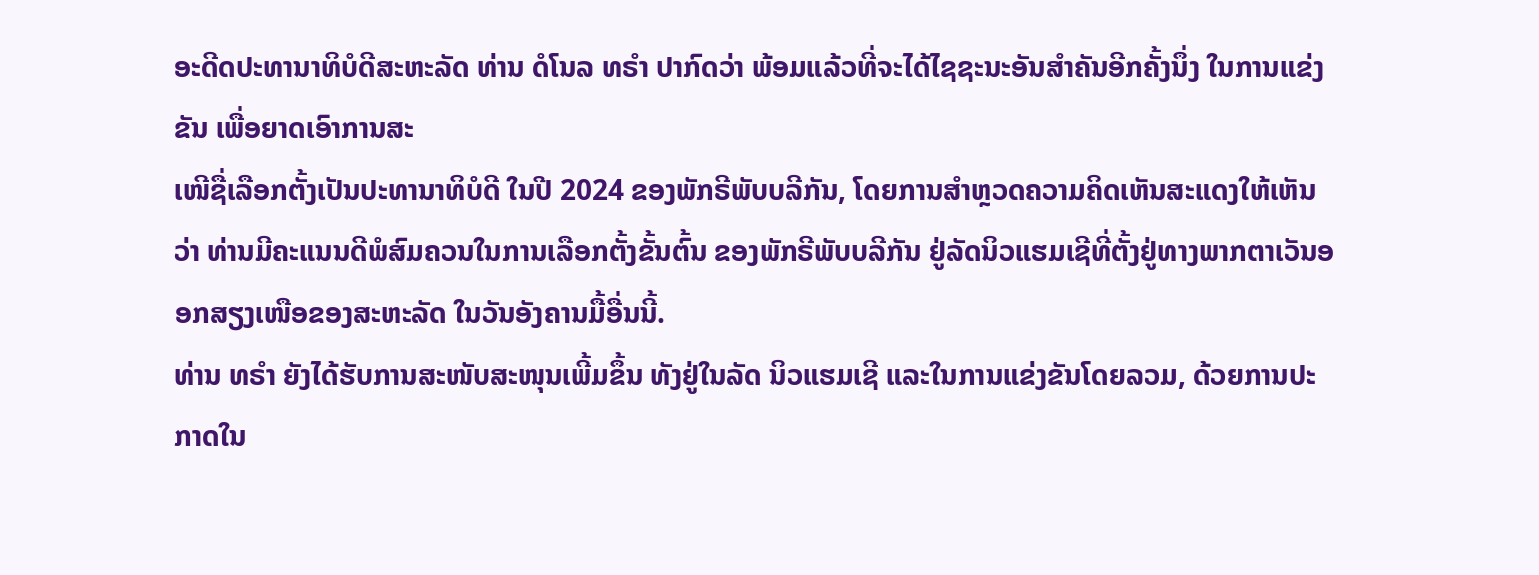ອະດີດປະທານາທິບໍດີສະຫະລັດ ທ່ານ ດໍໂນລ ທຣຳ ປາກົດວ່າ ພ້ອມແລ້ວທີ່ຈະໄດ້ໄຊຊະນະອັນສຳຄັນອີກຄັ້ງນຶ່ງ ໃນການແຂ່ງຂັນ ເພື່ອຍາດເອົາການສະ
ເໜີຊື່ເລືອກຕັ້ງເປັນປະທານາທິບໍດີ ໃນປີ 2024 ຂອງພັກຣີພັບບລີກັນ, ໂດຍການສໍາຫຼວດຄວາມຄິດເຫັນສະແດງໃຫ້ເຫັນວ່າ ທ່ານມີຄະແນນດີພໍສົມຄວນໃນການເລືອກຕັ້ງຂັ້ນຕົ້ນ ຂອງພັກຣີພັບບລີກັນ ຢູ່ລັດນິວແຮມເຊີທີ່ຕັ້ງຢູ່ທາງພາກຕາເວັນອອກສຽງເໜືອຂອງສະຫະລັດ ໃນວັນອັງຄານມື້ອື່ນນີ້.
ທ່ານ ທຣໍາ ຍັງໄດ້ຮັບການສະໜັບສະໜຸນເພີ້ມຂຶ້ນ ທັງຢູ່ໃນລັດ ນິວແຮມເຊີ ແລະໃນການແຂ່ງຂັນໂດຍລວມ, ດ້ວຍການປະກາດໃນ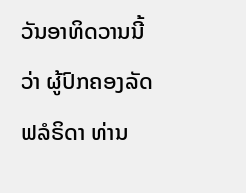ວັນອາທິດວານນີ້ວ່າ ຜູ້ປົກຄອງລັດ ຟລໍຣິດາ ທ່ານ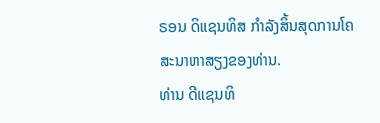ຣອນ ດິແຊນທິສ ກໍາລັງສິ້ນສຸດການໂຄສະນາຫາສຽງຂອງທ່ານ.
ທ່ານ ດີແຊນທິ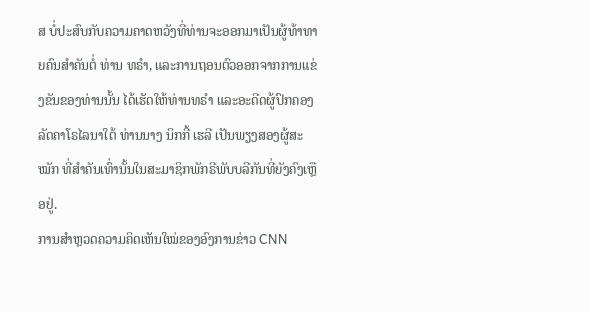ສ ບໍ່ປະສົບກັບຄວາມຄາດຫວັງທີ່ທ່ານຈະອອກມາເປັນຜູ້ທ້າທາຍຄົນສໍາຄັນຕໍ່ ທ່ານ ທຣໍາ, ແລະການຖອນຕົວອອກຈາກການແຂ່ງຂັນຂອງທ່ານນັ້ນ ໄດ້ເຮັດໃຫ້ທ່ານທຣໍາ ແລະອະດີດຜູ້ປົກຄອງລັດຄາໂຣໄລນາໃຕ້ ທ່ານນາງ ນິກກີ້ ເຮລີ ເປັນພຽງສອງຜູ້ສະໝັກ ທີ່ສໍາຄັນເທົ່ານັ້ນໃນສະມາຊິກພັກຣີພັບບລີກັນທີ່ຍັງຄົງເຫຼືອຢູ່.
ການສໍາຫຼວດຄວາມຄິດເຫັນໃໝ່ຂອງອົງການຂ່າວ CNN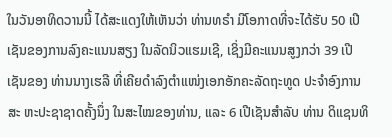ໃນວັນອາທິດວານນີ້ ໄດ້ສະແດງໃຫ້ເຫັນວ່າ ທ່ານທຣໍາ ມີໂອກາດທີ່ຈະໄດ້ຮັບ 50 ເປີເຊັນຂອງການລົງຄະແນນສຽງ ໃນລັດນິວແຮມເຊີ, ເຊິ່ງມີຄະແນນສູງກວ່າ 39 ເປີເຊັນຂອງ ທ່ານນາງເຮລີ ທີ່ເຄີຍດໍາລົງຕໍາແໜ່ງເອກອັກຄະລັດຖະທູດ ປະຈຳອົງການສະ ຫະປະຊາຊາດຄັ້ງນຶ່ງ ໃນສະໄໝຂອງທ່ານ, ແລະ 6 ເປີເຊັນສຳລັບ ທ່ານ ດິແຊນທິ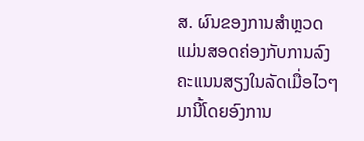ສ. ຜົນຂອງການສຳຫຼວດ ແມ່ນສອດຄ່ອງກັບການລົງຄະແນນສຽງໃນລັດເມື່ອໄວໆມານີ້ໂດຍອົງການ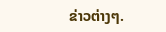ຂ່າວຕ່າງໆ.